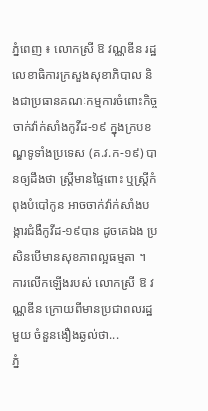ភ្នំពេញ ៖ លោកស្រី ឱ វណ្ណឌីន រដ្ឋលេខាធិការក្រសួងសុខាភិបាល និងជាប្រធានគណៈកម្មការចំពោះកិច្ចចាក់វ៉ាក់សាំងកូវីដ-១៩ ក្នុងក្របខណ្ឌទូទាំងប្រទេស (គ.វ.ក-១៩) បានឲ្យដឹងថា ស្ដ្រីមានផ្ទៃពោះ ឬស្ដ្រីកំពុងបំបៅកូន អាចចាក់វ៉ាក់សាំងបង្ការជំងឺកូវីដ-១៩បាន ដូចគេឯង ប្រសិនបើមានសុខភាពល្អធម្មតា ។ ការលើកឡើងរបស់ លោកស្រី ឱ វណ្ណឌីន ក្រោយពីមានប្រជាពលរដ្ឋមួយ ចំនួនងឿងឆ្ងល់ថា...
ភ្នំ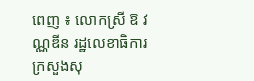ពេញ ៖ លោកស្រី ឱ វណ្ណឌីន រដ្ឋលេខាធិការក្រសួងសុ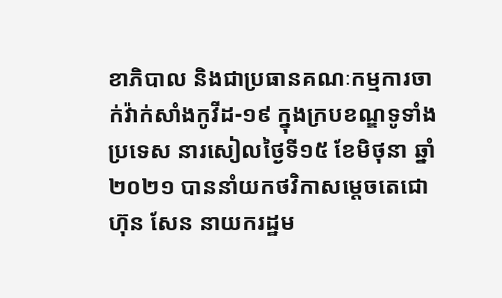ខាភិបាល និងជាប្រធានគណៈកម្មការចាក់វ៉ាក់សាំងកូវីដ-១៩ ក្នុងក្របខណ្ឌទូទាំងប្រទេស នារសៀលថ្ងៃទី១៥ ខែមិថុនា ឆ្នាំ២០២១ បាននាំយកថវិកាសម្តេចតេជោ ហ៊ុន សែន នាយករដ្ឋម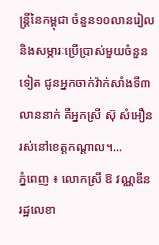ន្ដ្រីនៃកម្ពុជា ចំនួន១០លានរៀល និងសម្ភារៈប្រើប្រាស់មួយចំនួនទៀត ជូនអ្នកចាក់វ៉ាក់សាំងទី៣លាននាក់ គឺអ្នកស្រី ស៊ុ សំអឿន រស់នៅខេត្តកណ្ដាល។...
ភ្នំពេញ ៖ លោកស្រី ឱ វណ្ណឌីន រដ្ឋលេខា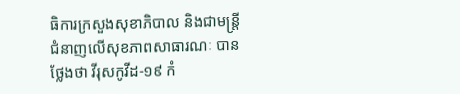ធិការក្រសួងសុខាភិបាល និងជាមន្ត្រីជំនាញលើសុខភាពសាធារណៈ បានថ្លែងថា វីរុសកូវីដ-១៩ កំ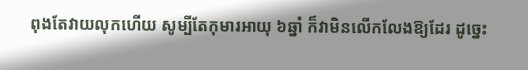ពុងតែវាយលុកហើយ សូម្បីតែកុមារអាយុ ៦ឆ្នាំ ក៏វាមិនលើកលែងឱ្យដែរ ដូច្នេះ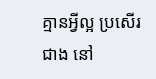គ្មានអ្វីល្អ ប្រសើរជាង នៅ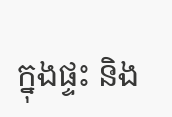ក្នុងផ្ទះ និង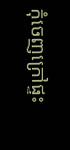កុំចេញក្រៅផ្ទះ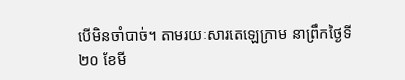បើមិនចាំបាច់។ តាមរយៈសារតេឡេក្រាម នាព្រឹកថ្ងៃទី២០ ខែមី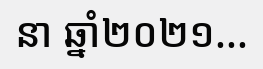នា ឆ្នាំ២០២១...